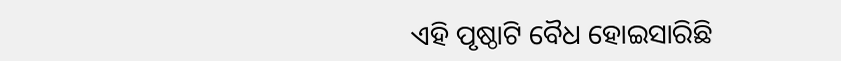ଏହି ପୃଷ୍ଠାଟି ବୈଧ ହୋଇସାରିଛି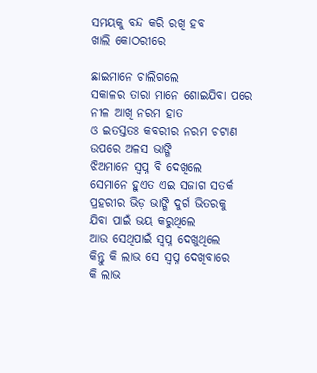ସମୟକୁ ବନ୍ଦ କରି ରଖି ହବ
ଖାଲି କୋଠରୀରେ

ଛାଇମାନେ ଚାଲିଗଲେ
ସକାଳର ତାରା ମାନେ ଶୋଇଯିବା ପରେ
ନୀଳ ଆଖି ନରମ ହାତ
ଓ ଇତସ୍ତତଃ କବରୀର ନରମ ଚଟାଣ
ଉପରେ ଅଳସ ଭାଙ୍ଗି
ଝିଅମାନେ ସ୍ୱପ୍ନ ବି ଦେଖିଲେ
ସେମାନେ ହୁଏତ ଏଇ ସଜାଗ ସତର୍କ
ପ୍ରହରୀର ଭିଡ଼ ଭାଙ୍ଗି ଦୁର୍ଗ ଭିତରକୁ
ଯିବା ପାଇଁ ଭୟ କରୁଥିଲେ
ଆଉ ସେଥିପାଇଁ ସ୍ୱପ୍ନ ଦେଖୁଥିଲେ
କିନ୍ତୁ କି ଲାଭ ସେ ସ୍ୱପ୍ନ ଦେଖିବାରେ
କି ଲାଭ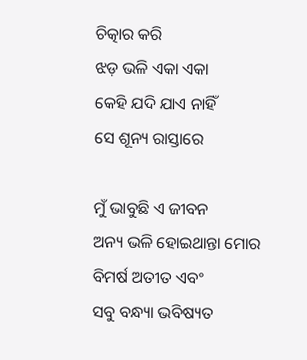ଚିତ୍କାର କରି
ଝଡ଼ ଭଳି ଏକା ଏକା
କେହି ଯଦି ଯାଏ ନାହିଁ
ସେ ଶୂନ୍ୟ ରାସ୍ତାରେ

ମୁଁ ଭାବୁଛି ଏ ଜୀବନ
ଅନ୍ୟ ଭଳି ହୋଇଥାନ୍ତା ମୋର
ବିମର୍ଷ ଅତୀତ ଏବଂ
ସବୁ ବନ୍ଧ୍ୟା ଭବିଷ୍ୟତ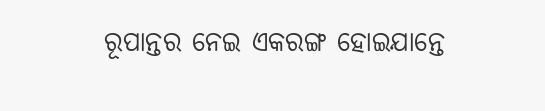ରୂପାନ୍ତର ନେଇ ଏକରଙ୍ଗ ହୋଇଯାନ୍ତେ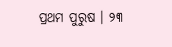ପ୍ରଥମ ପୁରୁଷ । ୨୩